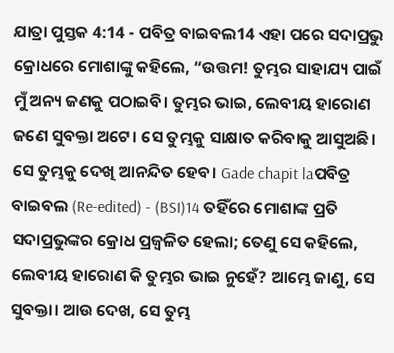ଯାତ୍ରା ପୁସ୍ତକ 4:14 - ପବିତ୍ର ବାଇବଲ14 ଏହା ପରେ ସଦାପ୍ରଭୁ କ୍ରୋଧରେ ମୋଶାଙ୍କୁ କହିଲେ, “ଉତ୍ତମ! ତୁମ୍ଭର ସାହାଯ୍ୟ ପାଇଁ ମୁଁ ଅନ୍ୟ ଜଣକୁ ପଠାଇବି। ତୁମ୍ଭର ଭାଇ, ଲେବୀୟ ହାରୋଣ ଜଣେ ସୁବକ୍ତା ଅଟେ। ସେ ତୁମ୍ଭକୁ ସାକ୍ଷାତ କରିବାକୁ ଆସୁଅଛି। ସେ ତୁମ୍ଭକୁ ଦେଖି ଆନନ୍ଦିତ ହେବ। Gade chapit laପବିତ୍ର ବାଇବଲ (Re-edited) - (BSI)14 ତହିଁରେ ମୋଶାଙ୍କ ପ୍ରତି ସଦାପ୍ରଭୁଙ୍କର କ୍ରୋଧ ପ୍ରଜ୍ଵଳିତ ହେଲା; ତେଣୁ ସେ କହିଲେ, ଲେବୀୟ ହାରୋଣ କି ତୁମ୍ଭର ଭାଇ ନୁହେଁ? ଆମ୍ଭେ ଜାଣୁ, ସେ ସୁବକ୍ତା। ଆଉ ଦେଖ, ସେ ତୁମ୍ଭ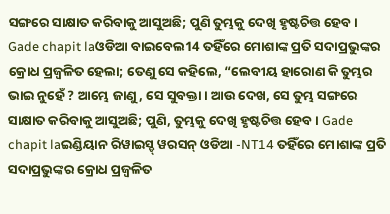ସଙ୍ଗରେ ସାକ୍ଷାତ କରିବାକୁ ଆସୁଅଛି; ପୁଣି ତୁମ୍ଭକୁ ଦେଖି ହୃଷ୍ଟଚିତ୍ତ ହେବ। Gade chapit laଓଡିଆ ବାଇବେଲ14 ତହିଁରେ ମୋଶାଙ୍କ ପ୍ରତି ସଦାପ୍ରଭୁଙ୍କର କ୍ରୋଧ ପ୍ରଜ୍ୱଳିତ ହେଲା; ତେଣୁ ସେ କହିଲେ, “ଲେବୀୟ ହାରୋଣ କି ତୁମ୍ଭର ଭାଇ ନୁହେଁ ? ଆମ୍ଭେ ଜାଣୁ, ସେ ସୁବକ୍ତା। ଆଉ ଦେଖ, ସେ ତୁମ୍ଭ ସଙ୍ଗରେ ସାକ୍ଷାତ କରିବାକୁ ଆସୁଅଛି; ପୁଣି, ତୁମ୍ଭକୁ ଦେଖି ହୃଷ୍ଟଚିତ୍ତ ହେବ। Gade chapit laଇଣ୍ଡିୟାନ ରିୱାଇସ୍ଡ୍ ୱରସନ୍ ଓଡିଆ -NT14 ତହିଁରେ ମୋଶାଙ୍କ ପ୍ରତି ସଦାପ୍ରଭୁଙ୍କର କ୍ରୋଧ ପ୍ରଜ୍ୱଳିତ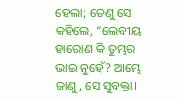ହେଲା; ତେଣୁ ସେ କହିଲେ, “ଲେବୀୟ ହାରୋଣ କି ତୁମ୍ଭର ଭାଇ ନୁହେଁ? ଆମ୍ଭେ ଜାଣୁ, ସେ ସୁବକ୍ତା।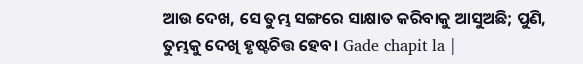ଆଉ ଦେଖ, ସେ ତୁମ୍ଭ ସଙ୍ଗରେ ସାକ୍ଷାତ କରିବାକୁ ଆସୁଅଛି; ପୁଣି, ତୁମ୍ଭକୁ ଦେଖି ହୃଷ୍ଟଚିତ୍ତ ହେବ। Gade chapit la |